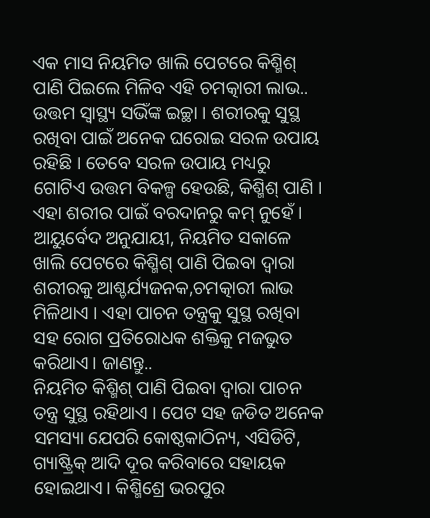ଏକ ମାସ ନିୟମିତ ଖାଲି ପେଟରେ କିଶ୍ମିଶ୍ ପାଣି ପିଇଲେ ମିଳିବ ଏହି ଚମତ୍କାରୀ ଲାଭ..
ଉତ୍ତମ ସ୍ୱାସ୍ଥ୍ୟ ସଭିଁଙ୍କ ଇଚ୍ଛା । ଶରୀରକୁ ସୁସ୍ଥ ରଖିବା ପାଇଁ ଅନେକ ଘରୋଇ ସରଳ ଉପାୟ ରହିଛି । ତେବେ ସରଳ ଉପାୟ ମଧ୍ୟରୁ ଗୋଟିଏ ଉତ୍ତମ ବିକଳ୍ପ ହେଉଛି, କିଶ୍ମିଶ୍ ପାଣି । ଏହା ଶରୀର ପାଇଁ ବରଦାନରୁ କମ୍ ନୁହେଁ । ଆୟୁର୍ବେଦ ଅନୁଯାୟୀ, ନିୟମିତ ସକାଳେ ଖାଲି ପେଟରେ କିଶ୍ମିଶ୍ ପାଣି ପିଇବା ଦ୍ୱାରା ଶରୀରକୁ ଆଶ୍ଚର୍ଯ୍ୟଜନକ,ଚମତ୍କାରୀ ଲାଭ ମିଳିଥାଏ । ଏହା ପାଚନ ତନ୍ତ୍ରକୁ ସୁସ୍ଥ ରଖିବା ସହ ରୋଗ ପ୍ରତିରୋଧକ ଶକ୍ତିକୁ ମଜଭୁତ କରିଥାଏ। ଜାଣନ୍ତୁ..
ନିୟମିତ କିଶ୍ମିଶ୍ ପାଣି ପିଇବା ଦ୍ୱାରା ପାଚନ ତନ୍ତ୍ର ସୁସ୍ଥ ରହିଥାଏ । ପେଟ ସହ ଜଡିତ ଅନେକ ସମସ୍ୟା ଯେପରି କୋଷ୍ଠକାଠିନ୍ୟ, ଏସିଡିଟି, ଗ୍ୟାଷ୍ଟ୍ରିକ୍ ଆଦି ଦୂର କରିବାରେ ସହାୟକ ହୋଇଥାଏ। କିଶ୍ମିଶ୍ରେ ଭରପୁର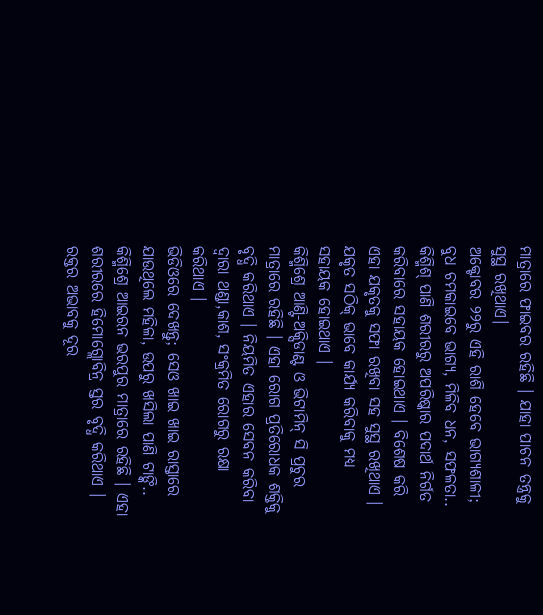ମାତ୍ରାରେ ଫାଇବର ରହିଛି । ଯାହା ପାଚନ ତନ୍ତ୍ରକୁ ସୁସ୍ଥ ରଖିଥାଏ।
ଅକ୍ଟୋବର ୨୨ରୁ ଏହି ରାଶି ହେବେ ଭାଗ୍ୟଶାଳୀ; ବୁଧ ଚମକାଇବେ ଭାଗ୍ୟ, ମିଳିବ ଧନ, ସଫଳତା..
କିଶ୍ମିଶ୍ ପାଣି ଶରୀରରୁ ଅପରିଷ୍କାର ପଦାର୍ଥ ନିର୍ଗତ କରିବାରେ ସହାୟକ ହୋଇଥାଏ । ବିଶେଷ କରି ଏହା ଯକୃତକୁ ସଫା ରଖିବା ସହ ସୁସ୍ଥ ରଖିଥାଏ । ଯକୃତ ସଠିକ୍ ଭାବେ କାର୍ଯ୍ୟ କରିବାକୁ ମଧ୍ୟ ସହାୟକ ହୋଇଥାଏ ।
କିଶ୍ମିଶ୍ରେ ଆଣ୍ଟି-ଅକ୍ସିଡାଣ୍ଟ ଓ ଭିଟାମିନ୍ ସି ପ୍ରଚୁର ମାତ୍ରାରେ ରହିଛି । ଏହା ରୋଗ ପ୍ରତିରୋଧକ ଶକ୍ତିକୁ ବୃଦ୍ଧି କରିଥାଏ । ନିୟମିତ ଏହାର ସେବନ କରିବା ଦ୍ୱାରା ଥଣ୍ଡା,କାଶ, ସଂକ୍ରମିତ ରୋଗରୁ ରକ୍ଷା କରିଥାଏ ।
ଭିଡିଓରେ ଦେଖନ୍ତୁ; ସେଓ ଖାଇ ଖାଇ ରାସ୍ତାରେ ଯାଉଥିଲେ ମହିଳା, ଉପରୁ ଖସିଲା ପାଣି ଟାଙ୍କି..
କିଶ୍ମିଶ୍ରେ ଆଇରନ ଭରପୁର ମାତ୍ରାରେ ରହିଛି । ଏହା ଶରୀରରେ ହିମୋଗ୍ଲୋବିନ୍ର ସ୍ତର ବୃଦ୍ଧି କରିଥାଏ । ରକ୍ତର ଅଭାବକୁ ଦୂର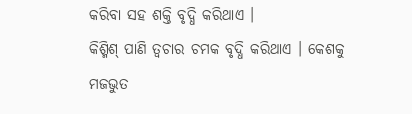କରିବା ସହ ଶକ୍ତି ବୃଦ୍ଧି କରିଥାଏ ।
କିଶ୍ମିଶ୍ ପାଣି ତ୍ୱଚାର ଚମକ ବୃଦ୍ଧି କରିଥାଏ । କେଶକୁ ମଜଭୁତ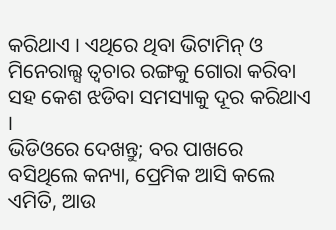କରିଥାଏ । ଏଥିରେ ଥିବା ଭିଟାମିନ୍ ଓ ମିନେରାଲ୍ସ ତ୍ୱଚାର ରଙ୍ଗକୁ ଗୋରା କରିବା ସହ କେଶ ଝଡିବା ସମସ୍ୟାକୁ ଦୂର କରିଥାଏ ।
ଭିଡିଓରେ ଦେଖନ୍ତୁ; ବର ପାଖରେ ବସିଥିଲେ କନ୍ୟା, ପ୍ରେମିକ ଆସି କଲେ ଏମିତି, ଆଉ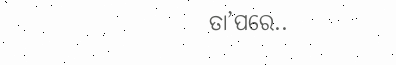ତା’ପରେ..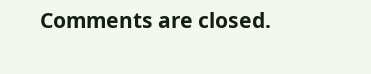Comments are closed.